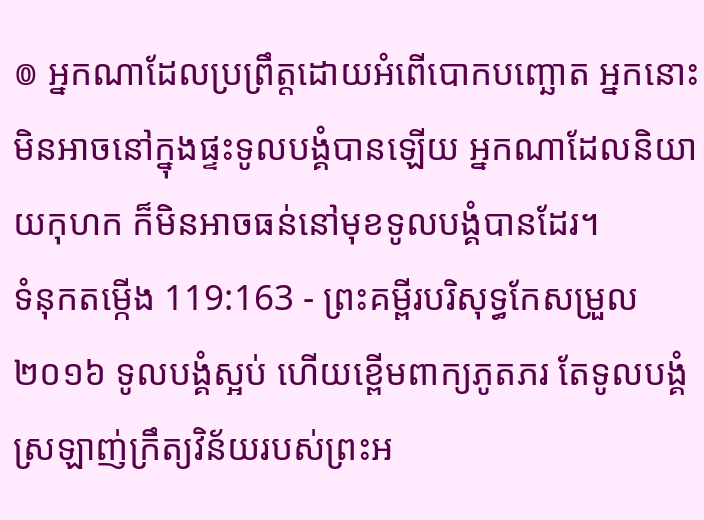៙ អ្នកណាដែលប្រព្រឹត្តដោយអំពើបោកបញ្ឆោត អ្នកនោះមិនអាចនៅក្នុងផ្ទះទូលបង្គំបានឡើយ អ្នកណាដែលនិយាយកុហក ក៏មិនអាចធន់នៅមុខទូលបង្គំបានដែរ។
ទំនុកតម្កើង 119:163 - ព្រះគម្ពីរបរិសុទ្ធកែសម្រួល ២០១៦ ទូលបង្គំស្អប់ ហើយខ្ពើមពាក្យភូតភរ តែទូលបង្គំស្រឡាញ់ក្រឹត្យវិន័យរបស់ព្រះអ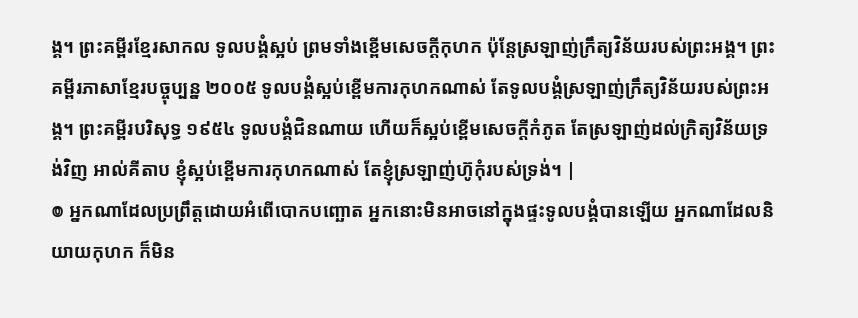ង្គ។ ព្រះគម្ពីរខ្មែរសាកល ទូលបង្គំស្អប់ ព្រមទាំងខ្ពើមសេចក្ដីកុហក ប៉ុន្តែស្រឡាញ់ក្រឹត្យវិន័យរបស់ព្រះអង្គ។ ព្រះគម្ពីរភាសាខ្មែរបច្ចុប្បន្ន ២០០៥ ទូលបង្គំស្អប់ខ្ពើមការកុហកណាស់ តែទូលបង្គំស្រឡាញ់ក្រឹត្យវិន័យរបស់ព្រះអង្គ។ ព្រះគម្ពីរបរិសុទ្ធ ១៩៥៤ ទូលបង្គំជិនណាយ ហើយក៏ស្អប់ខ្ពើមសេចក្ដីកំភូត តែស្រឡាញ់ដល់ក្រិត្យវិន័យទ្រង់វិញ អាល់គីតាប ខ្ញុំស្អប់ខ្ពើមការកុហកណាស់ តែខ្ញុំស្រឡាញ់ហ៊ូកុំរបស់ទ្រង់។ |
៙ អ្នកណាដែលប្រព្រឹត្តដោយអំពើបោកបញ្ឆោត អ្នកនោះមិនអាចនៅក្នុងផ្ទះទូលបង្គំបានឡើយ អ្នកណាដែលនិយាយកុហក ក៏មិន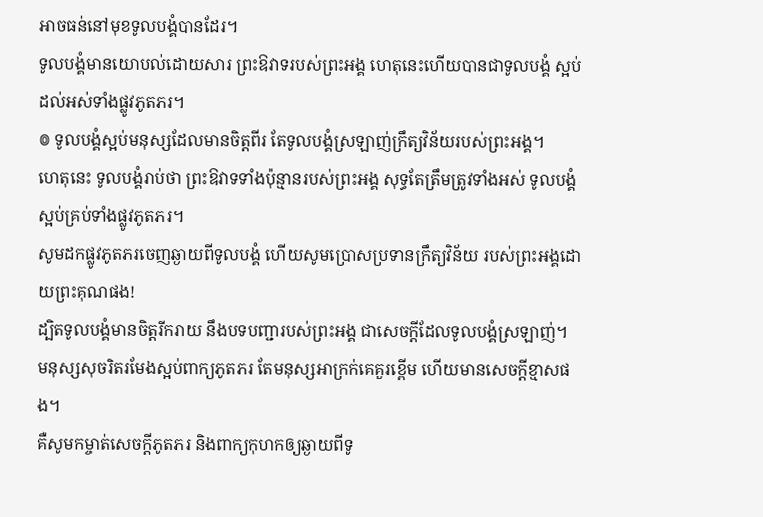អាចធន់នៅមុខទូលបង្គំបានដែរ។
ទូលបង្គំមានយោបល់ដោយសារ ព្រះឱវាទរបស់ព្រះអង្គ ហេតុនេះហើយបានជាទូលបង្គំ ស្អប់ដល់អស់ទាំងផ្លូវភូតភរ។
៙ ទូលបង្គំស្អប់មនុស្សដែលមានចិត្តពីរ តែទូលបង្គំស្រឡាញ់ក្រឹត្យវិន័យរបស់ព្រះអង្គ។
ហេតុនេះ ទូលបង្គំរាប់ថា ព្រះឱវាទទាំងប៉ុន្មានរបស់ព្រះអង្គ សុទ្ធតែត្រឹមត្រូវទាំងអស់ ទូលបង្គំស្អប់គ្រប់ទាំងផ្លូវភូតភរ។
សូមដកផ្លូវភូតភរចេញឆ្ងាយពីទូលបង្គំ ហើយសូមប្រោសប្រទានក្រឹត្យវិន័យ របស់ព្រះអង្គដោយព្រះគុណផង!
ដ្បិតទូលបង្គំមានចិត្តរីករាយ នឹងបទបញ្ជារបស់ព្រះអង្គ ជាសេចក្ដីដែលទូលបង្គំស្រឡាញ់។
មនុស្សសុចរិតរមែងស្អប់ពាក្យភូតភរ តែមនុស្សអាក្រក់គេគួរខ្ពើម ហើយមានសេចក្ដីខ្មាសផង។
គឺសូមកម្ចាត់សេចក្ដីភូតភរ និងពាក្យកុហកឲ្យឆ្ងាយពីទូ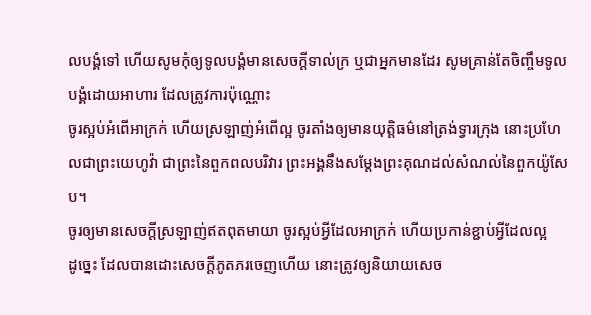លបង្គំទៅ ហើយសូមកុំឲ្យទូលបង្គំមានសេចក្ដីទាល់ក្រ ឬជាអ្នកមានដែរ សូមគ្រាន់តែចិញ្ចឹមទូលបង្គំដោយអាហារ ដែលត្រូវការប៉ុណ្ណោះ
ចូរស្អប់អំពើអាក្រក់ ហើយស្រឡាញ់អំពើល្អ ចូរតាំងឲ្យមានយុត្តិធម៌នៅត្រង់ទ្វារក្រុង នោះប្រហែលជាព្រះយេហូវ៉ា ជាព្រះនៃពួកពលបរិវារ ព្រះអង្គនឹងសម្ដែងព្រះគុណដល់សំណល់នៃពួកយ៉ូសែប។
ចូរឲ្យមានសេចក្តីស្រឡាញ់ឥតពុតមាយា ចូរស្អប់អ្វីដែលអាក្រក់ ហើយប្រកាន់ខ្ជាប់អ្វីដែលល្អ
ដូច្នេះ ដែលបានដោះសេចក្តីភូតភរចេញហើយ នោះត្រូវឲ្យនិយាយសេច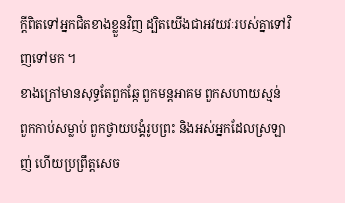ក្តីពិតទៅអ្នកជិតខាងខ្លួនវិញ ដ្បិតយើងជាអវយវៈរបស់គ្នាទៅវិញទៅមក ។
ខាងក្រៅមានសុទ្ធតែពួកឆ្កែ ពួកមន្តអាគម ពួកសហាយស្មន់ ពួកកាប់សម្លាប់ ពួកថ្វាយបង្គំរូបព្រះ និងអស់អ្នកដែលស្រឡាញ់ ហើយប្រព្រឹត្តសេច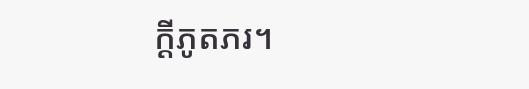ក្ដីភូតភរ។